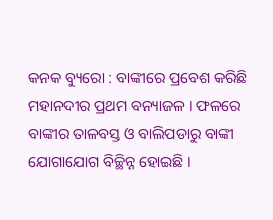କନକ ବ୍ୟୁରୋ : ବାଙ୍କୀରେ ପ୍ରବେଶ କରିଛି ମହାନଦୀର ପ୍ରଥମ ବନ୍ୟାଜଳ । ଫଳରେ ବାଙ୍କୀର ତାଳବସ୍ତ ଓ ବାଲିପଡାରୁ ବାଙ୍କୀ ଯୋଗାଯୋଗ ବିଚ୍ଛିନ୍ନ ହୋଇଛି ।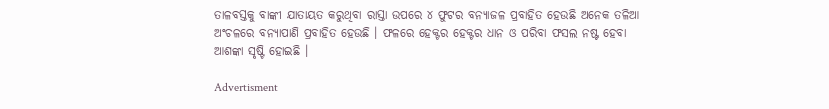ତାଳବସ୍ତକୁ ବାଙ୍କୀ ଯାତାୟତ କରୁଥିବା ରାସ୍ତା ଉପରେ ୪ ଫୁଟର ବନ୍ୟାଜଳ ପ୍ରବାହିତ ହେଉଛି ଅନେକ ତଳିଆ ଅଂଚଳରେ ବନ୍ୟାପାଣି ପ୍ରବାହିତ ହେଉଛି । ଫଳରେ ହେକ୍ଟର ହେକ୍ଟର ଧାନ ଓ ପରିବା ଫସଲ ନଷ୍ଟ ହେବା ଆଶଙ୍କା ସୃଷ୍ଟି ହୋଇଛି ।

Advertisment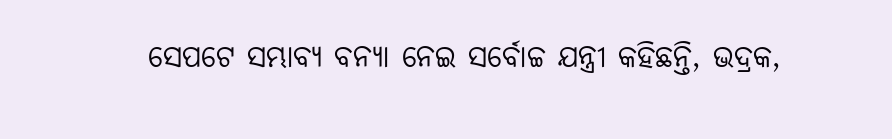ସେପଟେ ସମ୍ଭାବ୍ୟ ବନ୍ୟା ନେଇ ସର୍ବୋଚ୍ଚ ଯନ୍ତ୍ରୀ କହିଛନ୍ତି, ଭଦ୍ରକ,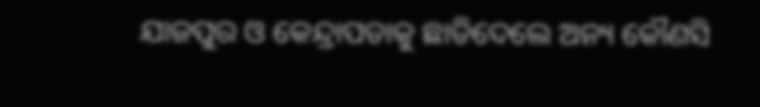ଯାଜପୁର ଓ କେନ୍ଦ୍ରାପଡାକୁ ଛାଡିଦେଲେ ଅନ୍ୟ କୌଣସି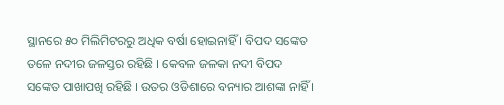ସ୍ଥାନରେ ୫୦ ମିଲିମିଟରରୁ ଅଧିକ ବର୍ଷା ହୋଇନାହିଁ । ବିପଦ ସଙ୍କେତ ତଳେ ନଦୀର ଜଳସ୍ତର ରହିଛି । କେବଳ ଜଳକା ନଦୀ ବିପଦ ସଙ୍କେତ ପାଖାପଖି ରହିଛି । ଉତର ଓଡିଶାରେ ବନ୍ୟାର ଆଶଙ୍କା ନାହିଁ ।